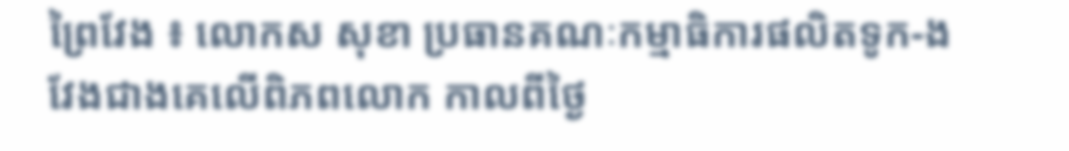ព្រៃវែង ៖ លោកស សុខា ប្រធានគណៈកម្មាធិការផលិតទូក-ង វែងជាងគេលើពិភពលោក កាលពីថ្ងៃ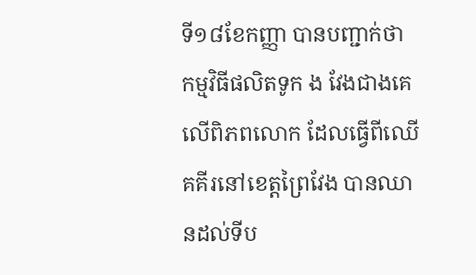ទី១៨ខែកញ្ញា បានបញ្ជាក់ថា កម្មវិធីផលិតទូក ង វែងជាងគេលើពិភពលោក ដែលធ្វើពីឈើគគីរនៅខេត្តព្រៃវែង បានឈានដល់ទីប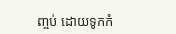ញ្ចប់ ដោយទូកកំ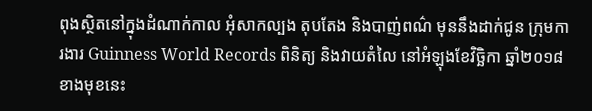ពុងស្ថិតនៅក្នុងដំណាក់កាល អុំសាកល្បង តុបតែង និងបាញ់ពណ៌ មុននឹងដាក់ជូន ក្រុមការងារ Guinness World Records ពិនិត្យ និងវាយតំលៃ នៅអំឡុងខែវិច្ឆិកា ឆ្នាំ២០១៨ ខាងមុខនេះ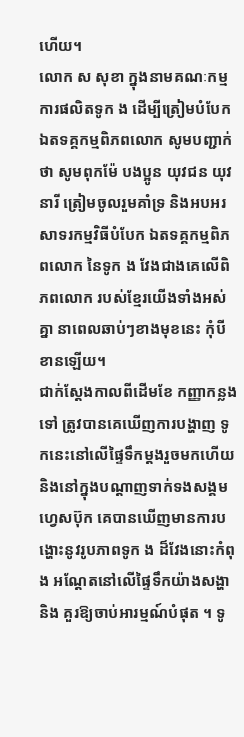ហើយ។
លោក ស សុខា ក្នុងនាមគណៈកម្មការផលិតទូក ង ដើម្បីត្រៀមបំបែកឯតទគ្គកម្មពិភពលោក សូមបញ្ជាក់ថា សូមពុកម៉ែ បងប្អូន យុវជន យុវនារី ត្រៀមចូលរួមគាំទ្រ និងអបអរសាទរកម្មវិធីបំបែក ឯតទគ្គកម្មពិភពលោក នៃទូក ង វែងជាងគេលើពិភពលោក របស់ខ្មែរយើងទាំងអស់គ្នា នាពេលឆាប់ៗខាងមុខនេះ កុំបីខានឡើយ។
ជាក់ស្ដែងកាលពីដើមខែ កញ្ញាកន្លងទៅ ត្រូវបានគេឃើញការបង្ហាញ ទូកនេះនៅលើផ្ទៃទឹកម្ដងរួចមកហើយ និងនៅក្នុងបណ្តាញទាក់ទងសង្គមហ្វេសប៊ុក គេបានឃើញមានការបង្ហោះនូវរូបភាពទូក ង ដ៏វែងនោះកំពុង អណ្តែតនៅលើផ្ទៃទឹកយ៉ាងសង្ហា និង គួរឱ្យចាប់អារម្មណ៍បំផុត ។ ទូ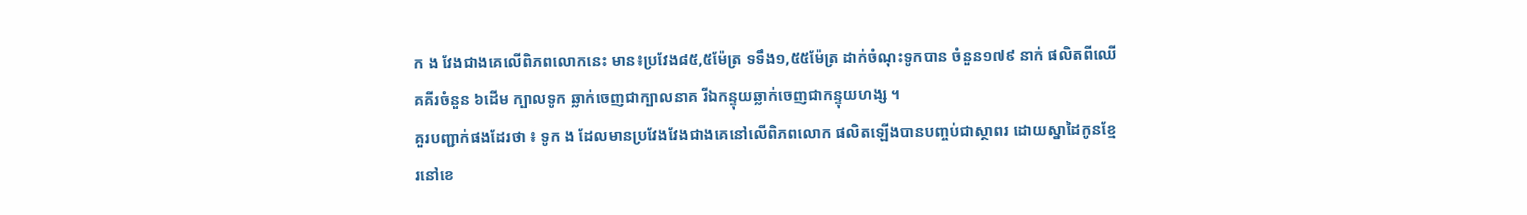ក ង វែងជាងគេលើពិភពលោកនេះ មាន៖ប្រវែង៨៥,៥ម៉ែត្រ ទទឹង១,៥៥ម៉ែត្រ ដាក់ចំណុះទូកបាន ចំនួន១៧៩ នាក់ ផលិតពីឈើគគីរចំនួន ៦ដើម ក្បាលទូក ឆ្លាក់ចេញជាក្បាលនាគ រីឯកន្ទុយឆ្លាក់ចេញជាកន្ទុយហង្ស ។
គួរបញ្ជាក់ផងដែរថា ៖ ទូក ង ដែលមានប្រវែងវែងជាងគេនៅលើពិភពលោក ផលិតឡើងបានបញ្ចប់ជាស្ថាពរ ដោយស្នាដៃកូនខ្មែរនៅខេ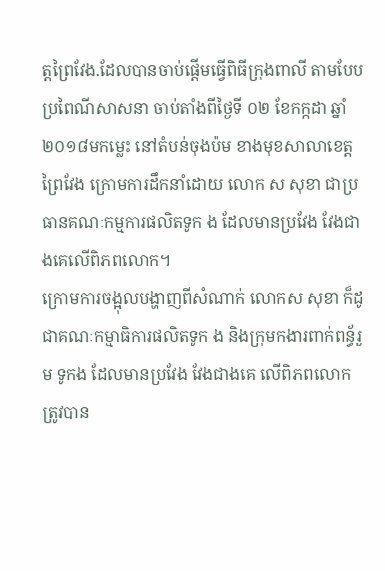ត្តព្រៃវែង.ដែលបានចាប់ផ្ដើមធ្វើពិធីក្រុងពាលី តាមបែបប្រពៃណីសាសនា ចាប់តាំងពីថ្ងៃទី ០២ ខែកក្កដា ឆ្នាំ២០១៨មកម្លេះ នៅតំបន់ចុងប៉ម ខាងមុខសាលាខេត្តព្រៃវែង ក្រោមការដឹកនាំដោយ លោក ស សុខា ជាប្រធានគណៈកម្មការផលិតទូក ង ដែលមានប្រវែង វែងជាងគេលើពិភពលោក។
ក្រោមការចង្អុលបង្ហាញពីសំណាក់ លោកស សុខា ក៏ដូជាគណៈកម្មាធិការផលិតទូក ង និងក្រុមកងារពាក់ពន្ធ័រួម ទូកង ដែលមានប្រវែង វែងជាងគេ លើពិភពលោក ត្រូវបាន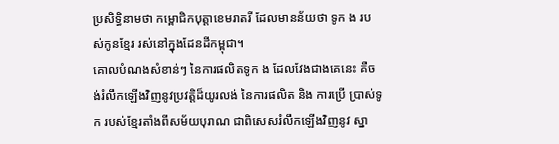ប្រសិទ្ធិនាមថា កម្ពោជិកបុត្តាខេមរាតរី ដែលមានន័យថា ទូក ង របស់កូនខ្មែរ រស់នៅក្នុងដែនដីកម្ពុជា។
គោលបំណងសំខាន់ៗ នៃការផលិតទូក ង ដែលវែងជាងគេនេះ គឺចង់រំលឹកឡើងវិញនូវប្រវត្តិដ៏យូរលង់ នៃការផលិត និង ការប្រើ ប្រាស់ទូក របស់ខ្មែរតាំងពីសម័យបុរាណ ជាពិសេសរំលឹកឡើងវិញនូវ ស្នា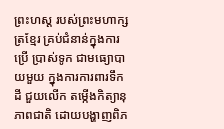ព្រះហស្ត របស់ព្រះមហាក្សត្រខ្មែរ គ្រប់ជំនាន់ក្នុងការ ប្រើ ប្រាស់ទូក ជាមធ្យោបាយមួយ ក្នុងការការពារទឹកដី ជួយលើក តម្កើងកិត្យានុភាពជាតិ ដោយបង្ហាញពិភ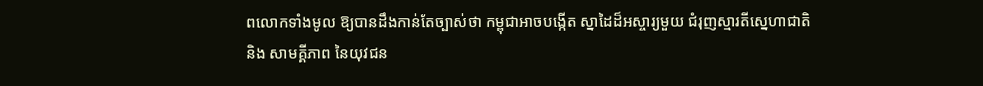ពលោកទាំងមូល ឱ្យបានដឹងកាន់តែច្បាស់ថា កម្ពុជាអាចបង្កើត ស្នាដៃដ៏អស្ចារ្យមួយ ជំរុញស្មារតីស្នេហាជាតិ និង សាមគ្គីភាព នៃយុវជន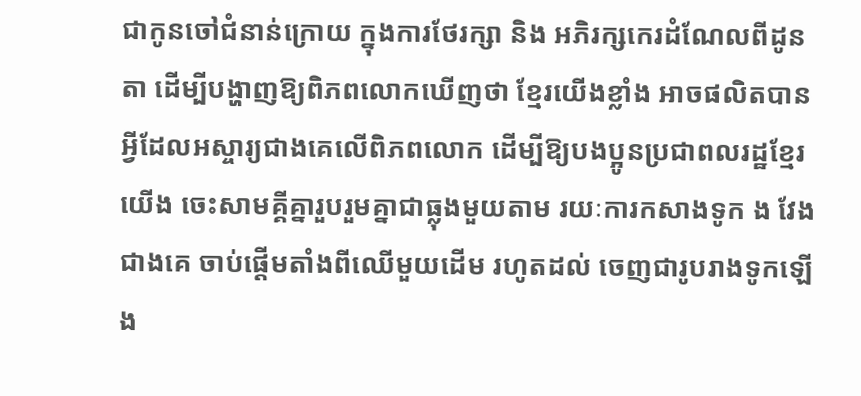ជាកូនចៅជំនាន់ក្រោយ ក្នុងការថែរក្សា និង អភិរក្សកេរដំណែលពីដូនតា ដើម្បីបង្ហាញឱ្យពិភពលោកឃើញថា ខ្មែរយើងខ្លាំង អាចផលិតបាន អ្វីដែលអស្ចារ្យជាងគេលើពិភពលោក ដើម្បីឱ្យបងប្អូនប្រជាពលរដ្ឋខ្មែរយើង ចេះសាមគ្គីគ្នារួបរួមគ្នាជាធ្លុងមួយតាម រយៈការកសាងទូក ង វែងជាងគេ ចាប់ផ្តើមតាំងពីឈើមួយដើម រហូតដល់ ចេញជារូបរាងទូកឡើង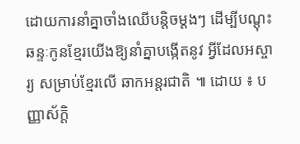ដោយការនាំគ្នាចាំងឈើបន្តិចម្តងៗ ដើម្បីបណ្តុះឆន្ទៈកូនខ្មែរយើងឱ្យនាំគ្នាបង្កើតនូវ អ្វីដែលអស្ចារ្យ សម្រាប់ខ្មែរលើ ឆាកអន្តរជាតិ ៕ ដោយ ៖ បញ្ញាស័ក្តិ